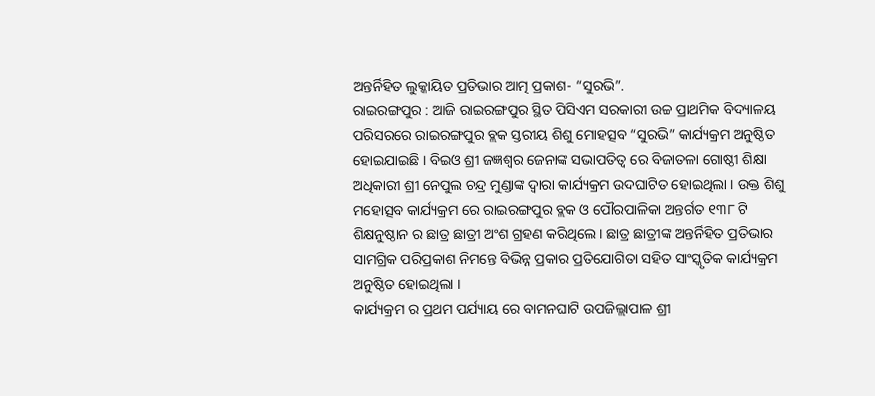ଅନ୍ତର୍ନିହିତ ଲୁକ୍କାୟିତ ପ୍ରତିଭାର ଆତ୍ମ ପ୍ରକାଶ- “ସୁରଭି”.
ରାଇରଙ୍ଗପୁର : ଆଜି ରାଇରଙ୍ଗପୁର ସ୍ଥିତ ପିସିଏମ ସରକାରୀ ଉଚ୍ଚ ପ୍ରାଥମିକ ବିଦ୍ୟାଳୟ ପରିସରରେ ରାଇରଙ୍ଗପୁର ବ୍ଲକ ସ୍ତରୀୟ ଶିଶୁ ମୋହତ୍ସବ “ସୁରଭି” କାର୍ଯ୍ୟକ୍ରମ ଅନୁଷ୍ଠିତ ହୋଇଯାଇଛି । ବିଇଓ ଶ୍ରୀ ଜଜ୍ଞଶ୍ୱର ଜେନାଙ୍କ ସଭାପତିତ୍ବ ରେ ବିଜାତଳା ଗୋଷ୍ଠୀ ଶିକ୍ଷା ଅଧିକାରୀ ଶ୍ରୀ ନେପୁଲ ଚନ୍ଦ୍ର ମୁଣ୍ଡାଙ୍କ ଦ୍ୱାରା କାର୍ଯ୍ୟକ୍ରମ ଉଦଘାଟିତ ହୋଇଥିଲା । ଉକ୍ତ ଶିଶୁ ମହୋତ୍ସବ କାର୍ଯ୍ୟକ୍ରମ ରେ ରାଇରଙ୍ଗପୁର ବ୍ଲକ ଓ ପୌରପାଳିକା ଅନ୍ତର୍ଗତ ୧୩୮ ଟି ଶିକ୍ଷନୁଷ୍ଠାନ ର ଛାତ୍ର ଛାତ୍ରୀ ଅଂଶ ଗ୍ରହଣ କରିଥିଲେ । ଛାତ୍ର ଛାତ୍ରୀଙ୍କ ଅନ୍ତର୍ନିହିତ ପ୍ରତିଭାର ସାମଗ୍ରିକ ପରିପ୍ରକାଶ ନିମନ୍ତେ ବିଭିନ୍ନ ପ୍ରକାର ପ୍ରତିଯୋଗିତା ସହିତ ସାଂସ୍କୃତିକ କାର୍ଯ୍ୟକ୍ରମ ଅନୁଷ୍ଠିତ ହୋଇଥିଲା ।
କାର୍ଯ୍ୟକ୍ରମ ର ପ୍ରଥମ ପର୍ଯ୍ୟାୟ ରେ ବାମନଘାଟି ଉପଜିଲ୍ଲାପାଳ ଶ୍ରୀ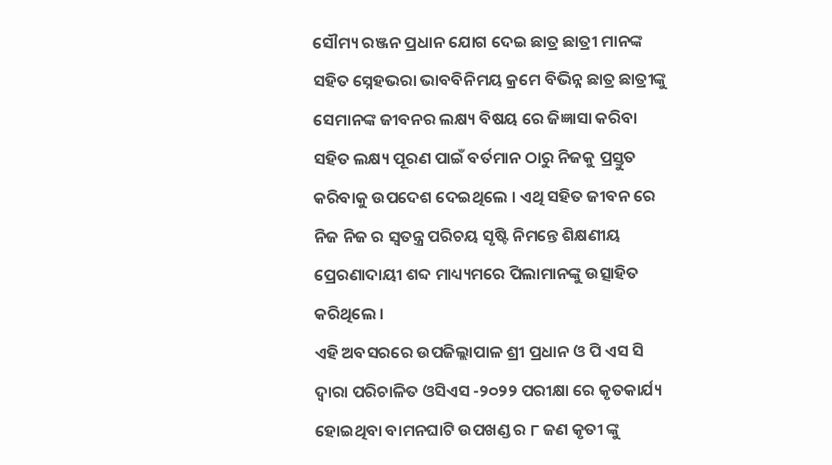ସୌମ୍ୟ ରଞ୍ଜନ ପ୍ରଧାନ ଯୋଗ ଦେଇ ଛାତ୍ର ଛାତ୍ରୀ ମାନଙ୍କ ସହିତ ସ୍ନେହଭରା ଭାବବିନିମୟ କ୍ରମେ ବିଭିନ୍ନ ଛାତ୍ର ଛାତ୍ରୀଙ୍କୁ ସେମାନଙ୍କ ଜୀବନର ଲକ୍ଷ୍ୟ ବିଷୟ ରେ ଜିଜ୍ଞାସା କରିବା ସହିତ ଲକ୍ଷ୍ୟ ପୂରଣ ପାଇଁ ବର୍ତମାନ ଠାରୁ ନିଜକୁ ପ୍ରସ୍ତୁତ କରିବାକୁ ଉପଦେଶ ଦେଇଥିଲେ । ଏଥି ସହିତ ଜୀବନ ରେ ନିଜ ନିଜ ର ସ୍ୱତନ୍ତ୍ର ପରିଚୟ ସୃଷ୍ଟି ନିମନ୍ତେ ଶିକ୍ଷଣୀୟ ପ୍ରେରଣାଦାୟୀ ଶବ୍ଦ ମାଧ୍ୟ୍ୟମରେ ପିଲାମାନଙ୍କୁ ଉତ୍ସାହିତ କରିଥିଲେ ।
ଏହି ଅବସରରେ ଉପଜିଲ୍ଲାପାଳ ଶ୍ରୀ ପ୍ରଧାନ ଓ ପି ଏସ ସି ଦ୍ୱାରା ପରିଚାଳିତ ଓସିଏସ -୨୦୨୨ ପରୀକ୍ଷା ରେ କୃତକାର୍ଯ୍ୟ ହୋଇଥିବା ବାମନଘାଟି ଉପଖଣ୍ଡ ର ୮ ଜଣ କୃତୀ ଙ୍କୁ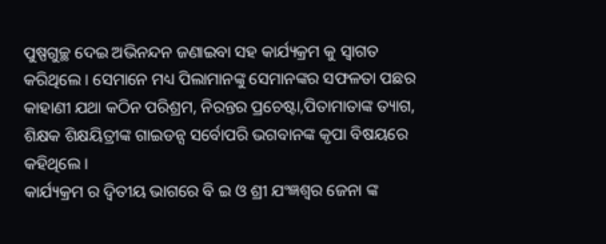ପୁଷ୍ପଗୁଚ୍ଛ ଦେଇ ଅଭିନନ୍ଦନ ଜଣାଇବା ସହ କାର୍ଯ୍ୟକ୍ରମ କୁ ସ୍ୱାଗତ କରିଥିଲେ । ସେମାନେ ମଧ୍ୟ ପିଲାମାନଙ୍କୁ ସେମାନଙ୍କର ସଫଳତା ପଛର କାହାଣୀ ଯଥା କଠିନ ପରିଶ୍ରମ, ନିରନ୍ତର ପ୍ରଚେଷ୍ଟା,ପିତାମାତାଙ୍କ ତ୍ୟାଗ, ଶିକ୍ଷକ ଶିକ୍ଷୟିତ୍ରୀଙ୍କ ଗାଇଡନ୍ସ ସର୍ବୋପରି ଭଗବାନଙ୍କ କୃପା ବିଷୟରେ କହିଥିଲେ ।
କାର୍ଯ୍ୟକ୍ରମ ର ଦ୍ଵିତୀୟ ଭାଗରେ ବି ଇ ଓ ଶ୍ରୀ ଯଂଜ୍ଞଶ୍ୱର ଜେନା ଙ୍କ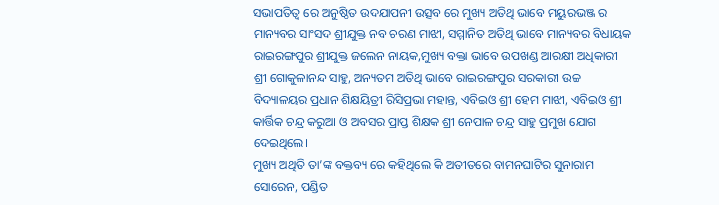ସଭାପତିତ୍ବ ରେ ଅନୁଷ୍ଠିତ ଉଦଯାପନୀ ଉତ୍ସବ ରେ ମୁଖ୍ୟ ଅତିଥି ଭାବେ ମୟୁରଭଞ୍ଜ ର ମାନ୍ୟବର ସାଂସଦ ଶ୍ରୀଯୁକ୍ତ ନବ ଚରଣ ମାଝୀ, ସମ୍ମାନିତ ଅତିଥି ଭାବେ ମାନ୍ୟବର ବିଧାୟକ ରାଇରଙ୍ଗପୁର ଶ୍ରୀଯୁକ୍ତ ଜଲେନ ନାୟକ,ମୁଖ୍ୟ ବକ୍ତା ଭାବେ ଉପଖଣ୍ଡ ଆରକ୍ଷୀ ଅଧିକାରୀ ଶ୍ରୀ ଗୋକୁଳାନନ୍ଦ ସାହୁ, ଅନ୍ୟତମ ଅତିଥି ଭାବେ ରାଇରଙ୍ଗପୁର ସରକାରୀ ଉଚ୍ଚ ବିଦ୍ୟାଳୟର ପ୍ରଧାନ ଶିକ୍ଷୟିତ୍ରୀ ରିସିପ୍ରଭା ମହାନ୍ତ, ଏବିଇଓ ଶ୍ରୀ ହେମ ମାଝୀ, ଏବିଇଓ ଶ୍ରୀ କାର୍ତ୍ତିକ ଚନ୍ଦ୍ର କରୁଆ ଓ ଅବସର ପ୍ରାପ୍ତ ଶିକ୍ଷକ ଶ୍ରୀ ନେପାଳ ଚନ୍ଦ୍ର ସାହୁ ପ୍ରମୁଖ ଯୋଗ ଦେଇଥିଲେ।
ମୁଖ୍ୟ ଅଥିତି ତା’ଙ୍କ ବକ୍ତବ୍ୟ ରେ କହିଥିଲେ କି ଅତୀତରେ ବାମନଘାଟିର ସୁନାରାମ ସୋରେନ, ପଣ୍ଡିତ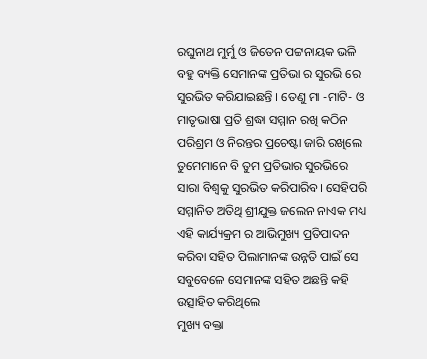ରଘୁନାଥ ମୁର୍ମୁ ଓ ଜିତେନ ପଟ୍ଟନାୟକ ଭଳି ବହୁ ବ୍ୟକ୍ତି ସେମାନଙ୍କ ପ୍ରତିଭା ର ସୁରଭି ରେ ସୁରଭିତ କରିଯାଇଛନ୍ତି । ତେଣୁ ମା -ମାଟି- ଓ ମାତୃଭାଷା ପ୍ରତି ଶ୍ରଦ୍ଧା ସମ୍ମାନ ରଖି କଠିନ ପରିଶ୍ରମ ଓ ନିରନ୍ତର ପ୍ରଚେଷ୍ଟା ଜାରି ରଖିଲେ ତୁମେମାନେ ବି ତୁମ ପ୍ରତିଭାର ସୁରଭିରେ ସାରା ବିଶ୍ୱକୁ ସୁରଭିତ କରିପାରିବ। ସେହିପରି ସମ୍ମାନିତ ଅତିଥି ଶ୍ରୀଯୁକ୍ତ ଜଲେନ ନାଏକ ମଧ୍ୟ ଏହି କାର୍ଯ୍ୟକ୍ରମ ର ଆଭିମୁଖ୍ୟ ପ୍ରତିପାଦନ କରିବା ସହିତ ପିଲାମାନଙ୍କ ଉନ୍ନତି ପାଇଁ ସେ ସବୁବେଳେ ସେମାନଙ୍କ ସହିତ ଅଛନ୍ତି କହି ଉତ୍ସାହିତ କରିଥିଲେ
ମୁଖ୍ୟ ବକ୍ତା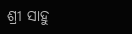ଶ୍ରୀ ସାହୁ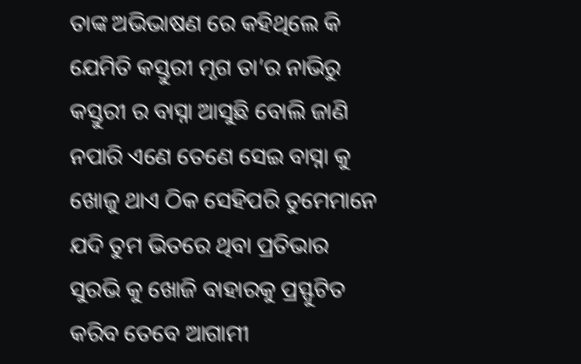ତାଙ୍କ ଅଭିଭାଷଣ ରେ କହିଥିଲେ କି ଯେମିତି କସ୍ତୁରୀ ମୃଗ ତା’ର ନାଭିରୁ କସ୍ତୁରୀ ର ବାସ୍ନା ଆସୁଛି ବୋଲି ଜାଣି ନପାରି ଏଣେ ତେଣେ ସେଇ ବାସ୍ନା କୁ ଖୋଜୁ ଥାଏ ଠିକ ସେହିପରି ତୁମେମାନେ ଯଦି ତୁମ ଭିତରେ ଥିବା ପ୍ରତିଭାର ସୁରଭି କୁ ଖୋଜି ବାହାରକୁ ପ୍ରସ୍ଫୁଟିତ କରିବ ତେବେ ଆଗାମୀ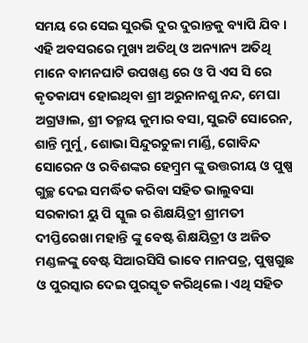ସମୟ ରେ ସେଇ ସୁରଭି ଦୁର ଦୁରାନ୍ତକୁ ବ୍ୟାପି ଯିବ।
ଏହି ଅବସରରେ ମୁଖ୍ୟ ଅତିଥି ଓ ଅନ୍ୟାନ୍ୟ ଅତିଥି ମାନେ ବାମନଘାଟି ଉପଖଣ୍ଡ ରେ ଓ ପି ଏସ ସି ରେ କୃତକାଯ୍ୟ ହୋଇଥିବା ଶ୍ରୀ ଅରୁନାନଶୁ ନନ୍ଦ, ମେଘା ଅଗ୍ରୱାଲ, ଶ୍ରୀ ତନ୍ମୟ କୁମାର ବସା, ସୁଇଟି ସୋରେନ, ଶାନ୍ତି ମୁର୍ମୁ, ଶୋଭା ସିନ୍ଦୁରଚୁଳା ମାର୍ଣ୍ଡି, ଗୋବିନ୍ଦ ସୋରେନ ଓ ରବିଶଙ୍କର ହେମ୍ବ୍ରମ ଙ୍କୁ ଉତ୍ତରୀୟ ଓ ପୁଷ୍ପ ଗୁଚ୍ଛ ଦେଇ ସମର୍ଦ୍ଧିତ କରିବା ସହିତ ଭାଲୁବସା ସରକାରୀ ୟୁ ପି ସ୍କୁଲ ର ଶିକ୍ଷୟିତ୍ରୀ ଶ୍ରୀମତୀ ଦୀପ୍ତିରେଖା ମହାନ୍ତି ଙ୍କୁ ବେଷ୍ଟ ଶିକ୍ଷୟିତ୍ରୀ ଓ ଅଜିତ ମଣ୍ଡଳଙ୍କୁ ବେଷ୍ଟ ସିଆରସିସି ଭାବେ ମାନପତ୍ର, ପୁଷ୍ପଗୁଛ ଓ ପୁରସ୍କାର ଦେଇ ପୁରସ୍କୃତ କରିଥିଲେ। ଏଥି ସହିତ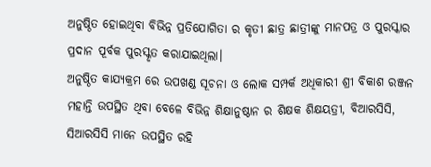ଅନୁଷ୍ଠିତ ହୋଇଥିବା ବିଭିନ୍ନ ପ୍ରତିଯୋଗିତା ର କୃତୀ ଛାତ୍ର ଛାତ୍ରୀଙ୍କୁ ମାନପତ୍ର ଓ ପୁରସ୍କାର ପ୍ରଦାନ ପୂର୍ବକ ପୁରସ୍କୃତ କରାଯାଇଥିଲା।
ଅନୁଷ୍ଠିତ କାଯ୍ୟକ୍ରମ ରେ ଉପଖଣ୍ଡ ସୂଚନା ଓ ଲୋକ ସମ୍ପର୍କ ଅଧିକାରୀ ଶ୍ରୀ ବିକାଶ ରଞ୍ଜନ ମହାନ୍ତି ଉପସ୍ଥିତ ଥିବା ବେଳେ ବିଭିନ୍ନ ଶିକ୍ଷାନୁଷ୍ଠାନ ର ଶିକ୍ଷକ ଶିକ୍ଷୟତ୍ରୀ, ବିଆରସିସି, ସିଆରସିସି ମାନେ ଉପସ୍ଥିତ ରହି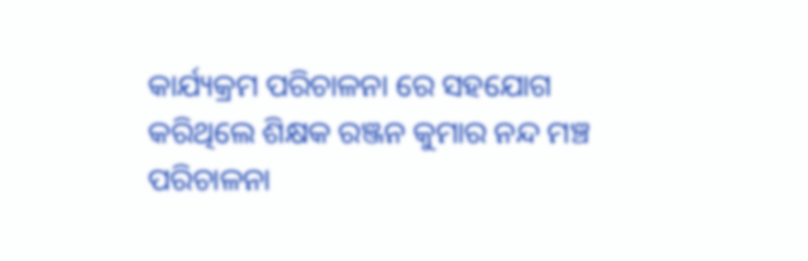କାର୍ଯ୍ୟକ୍ରମ ପରିଚାଳନା ରେ ସହଯୋଗ କରିଥିଲେ ଶିକ୍ଷକ ରଞ୍ଜନ କୁମାର ନନ୍ଦ ମଞ୍ଚ ପରିଚାଳନା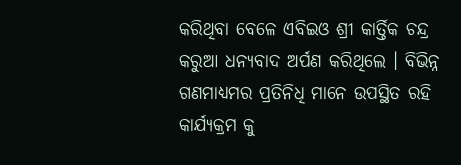କରିଥିବା ବେଳେ ଏବିଇଓ ଶ୍ରୀ କାର୍ତ୍ତିକ ଚନ୍ଦ୍ର କରୁଆ ଧନ୍ୟବାଦ ଅର୍ପଣ କରିଥିଲେ । ବିଭିନ୍ନ ଗଣମାଧ୍ୟମର ପ୍ରତିନିଧି ମାନେ ଉପସ୍ଥିତ ରହି କାର୍ଯ୍ୟକ୍ରମ କୁ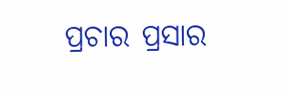ପ୍ରଚାର ପ୍ରସାର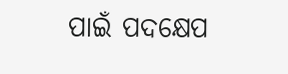ପାଇଁ ପଦକ୍ଷେପ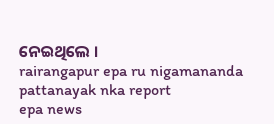ନେଇଥିଲେ ।
rairangapur epa ru nigamananda pattanayak nka report
epa news